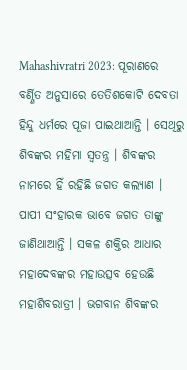Mahashivratri 2023: ପୂରାଣରେ ବର୍ଣ୍ଣିତ ଅନୁସାରେ ତେତିଶକୋଟି ଦେବତା ହିନ୍ଦୁ ଧର୍ମରେ ପୂଜା ପାଇଥାଆନ୍ତି । ସେଥିରୁ ଶିବଙ୍କର ମହିମା ସ୍ୱତନ୍ତ୍ର । ଶିବଙ୍କର ନାମରେ ହିଁ ରହିଛି ଜଗତ କଲ୍ୟାଣ । ପାପୀ ସଂହାରକ ଭାବେ ଜଗତ ତାଙ୍କୁ ଜାଣିଥାଆନ୍ତି । ସକଳ ଶକ୍ତିର ଆଧାର ମହାଦେବଙ୍କର ମହାଉତ୍ସବ ହେଉଛି ମହାଶିବରାତ୍ରୀ । ଭଗବାନ ଶିବଙ୍କର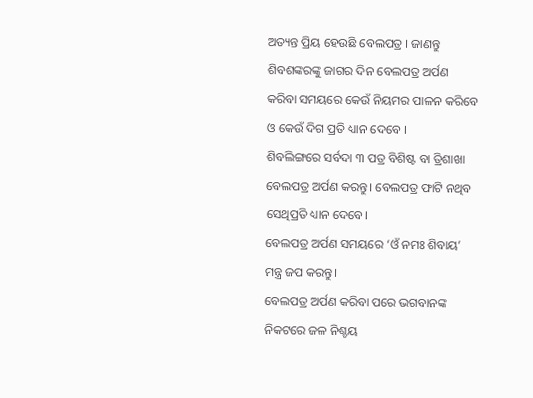ଅତ୍ୟନ୍ତ ପ୍ରିୟ ହେଉଛି ବେଲପତ୍ର । ଜାଣନ୍ତୁ ଶିବଶଙ୍କରଙ୍କୁ ଜାଗର ଦିନ ବେଲପତ୍ର ଅର୍ପଣ କରିବା ସମୟରେ କେଉଁ ନିୟମର ପାଳନ କରିବେ ଓ କେଉଁ ଦିଗ ପ୍ରତି ଧ୍ୟାନ ଦେବେ ।
ଶିବଲିଙ୍ଗରେ ସର୍ବଦା ୩ ପତ୍ର ବିଶିଷ୍ଟ ବା ତ୍ରିଶାଖା ବେଲପତ୍ର ଅର୍ପଣ କରନ୍ତୁ। ବେଲପତ୍ର ଫାଟି ନଥିବ ସେଥିପ୍ରତି ଧ୍ୟାନ ଦେବେ।
ବେଲପତ୍ର ଅର୍ପଣ ସମୟରେ ‘ଓଁ ନମଃ ଶିବାୟ’ ମନ୍ତ୍ର ଜପ କରନ୍ତୁ।
ବେଲପତ୍ର ଅର୍ପଣ କରିବା ପରେ ଭଗବାନଙ୍କ ନିକଟରେ ଜଳ ନିଶ୍ଚୟ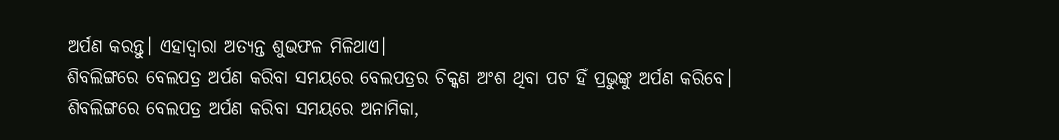ଅର୍ପଣ କରନ୍ତୁ। ଏହାଦ୍ୱାରା ଅତ୍ୟନ୍ତ ଶୁଭଫଳ ମିଳିଥାଏ।
ଶିବଲିଙ୍ଗରେ ବେଲପତ୍ର ଅର୍ପଣ କରିବା ସମୟରେ ବେଲପତ୍ରର ଚିକ୍କଣ ଅଂଶ ଥିବା ପଟ ହିଁ ପ୍ରଭୁଙ୍କୁ ଅର୍ପଣ କରିବେ।
ଶିବଲିଙ୍ଗରେ ବେଲପତ୍ର ଅର୍ପଣ କରିବା ସମୟରେ ଅନାମିକା,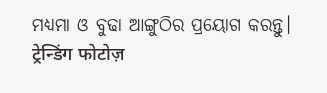ମଧ୍ୟମା ଓ ବୁଢା ଆଙ୍ଗୁଠିର ପ୍ରୟୋଗ କରନ୍ତୁ।
ट्रेन्डिंग फोटोज़